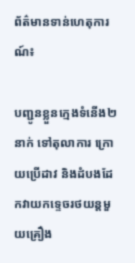ព័ត៌មានទាន់ហេតុការណ៍៖

បញ្ជូនខ្លួនក្មេងទំនើង២នាក់ ទៅតុលាការ ក្រោយប្រើដាវ និងដំបងដែកវាយកទ្ទេចរថយន្តមួយគ្រឿង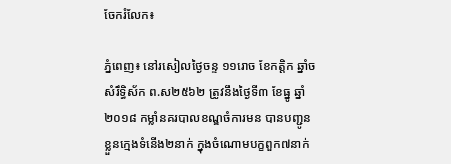ចែករំលែក៖

ភ្នំពេញ៖ នៅរសៀលថ្ងៃចន្ទ ១១រោច ខែកត្តិក ឆ្នាំច សំរឹទ្ធិស័ក ព.ស២៥៦២ ត្រូវនឹងថ្ងៃទី៣ ខែធ្នូ ឆ្នាំ២០១៨ កម្លាំនគរបាលខណ្ឌចំការមន បានបញ្ជូនខ្លួនក្មេងទំនើង២នាក់ ក្នុងចំណោមបក្ខពួក៧នាក់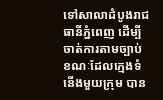ទៅសាលាដំបូងរាជធានីភ្នំពេញ ដើម្បីចាត់ការតាមច្បាប់ ខណៈដែលក្មេងទំនើងមួយក្រុម បាន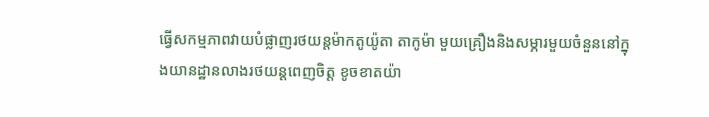ធ្វើសកម្មភាពវាយបំផ្លាញរថយន្តម៉ាកតូយ៉ូតា តាកូម៉ា មួយគ្រឿងនិងសម្ភារមួយចំនួននៅក្នុងយានដ្ឋានលាងរថយន្តពេញចិត្ត ខូចខាតយ៉ា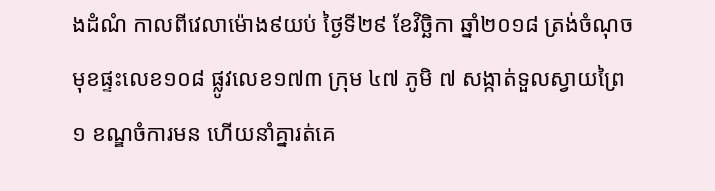ងដំណំ កាលពីវេលាម៉ោង៩យប់ ថ្ងៃទី២៩ ខែវិច្ឆិកា ឆ្នាំ២០១៨ ត្រង់ចំណុចមុខផ្ទះលេខ១០៨ ផ្លូវលេខ១៧៣ ក្រុម ៤៧ ភូមិ ៧ សង្កាត់ទួលស្វាយព្រៃ១ ខណ្ឌចំការមន ហើយនាំគ្នារត់គេ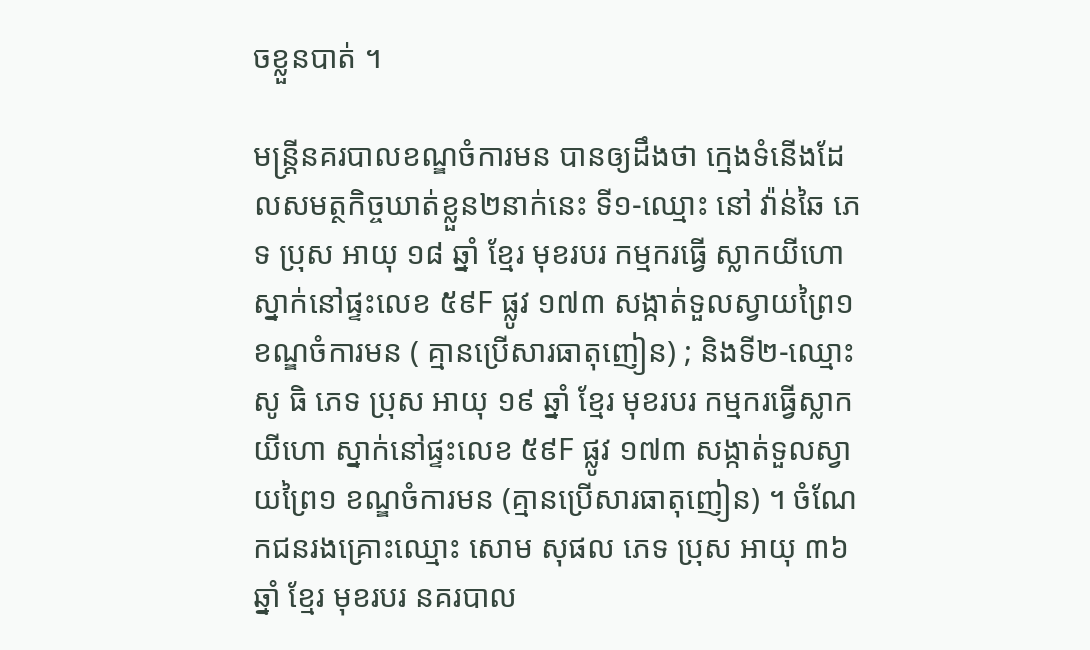ចខ្លួនបាត់ ។

មន្រ្តីនគរបាលខណ្ឌចំការមន បានឲ្យដឹងថា ក្មេងទំនើងដែលសមត្ថកិច្ចឃាត់ខ្លួន២នាក់នេះ ទី១-ឈ្មោះ នៅ វ៉ាន់ឆៃ ភេទ ប្រុស អាយុ ១៨ ឆ្នាំ ខ្មែរ មុខរបរ កម្មករធ្វើ ស្លាកយីហោ ស្នាក់នៅផ្ទះលេខ ៥៩F ផ្លូវ ១៧៣ សង្កាត់ទួលស្វាយព្រៃ១ ខណ្ឌចំការមន ( គ្មានប្រើសារធាតុញៀន) ; និងទី២-ឈ្មោះ សូ ធិ ភេទ ប្រុស អាយុ ១៩ ឆ្នាំ ខ្មែរ មុខរបរ កម្មករធ្វើស្លាក យីហោ ស្នាក់នៅផ្ទះលេខ ៥៩F ផ្លូវ ១៧៣ សង្កាត់ទួលស្វាយព្រៃ១ ខណ្ឌចំការមន (គ្មានប្រើសារធាតុញៀន) ។ ចំណែកជនរងគ្រោះឈ្មោះ សោម សុផល ភេទ ប្រុស អាយុ ៣៦ ឆ្នាំ ខ្មែរ មុខរបរ នគរបាល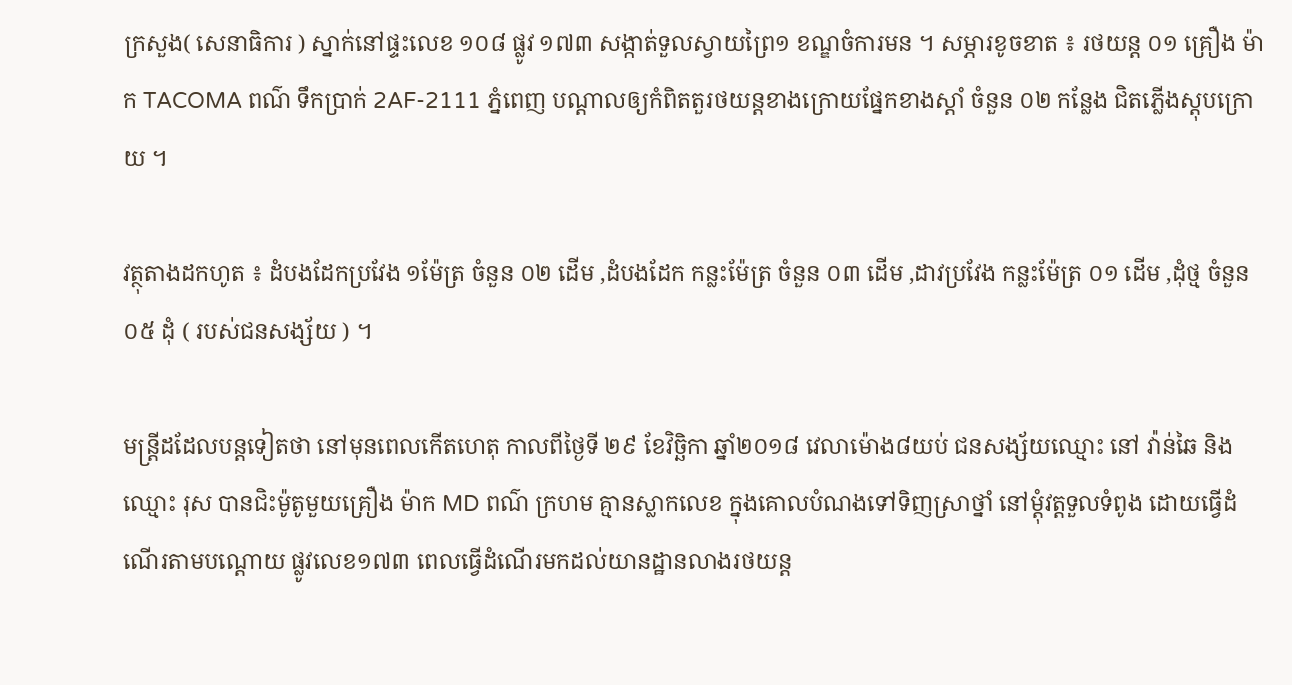ក្រសួង( សេនាធិការ ) ស្នាក់នៅផ្ទះលេខ ១០៨ ផ្លូវ ១៧៣ សង្កាត់ទួលស្វាយព្រៃ១ ខណ្ឌចំការមន ។ សម្ភារខូចខាត ៖ រថយន្ត ០១ គ្រឿង ម៉ាក TACOMA ពណ៌ ទឹកប្រាក់ 2AF-2111 ភ្នំពេញ បណ្តាលឲ្យកំពិតតួរថយន្តខាងក្រោយផ្នែកខាងស្តាំ ចំនួន ០២ កន្លែង ជិតភ្លើងស្តុបក្រោយ ។

វត្ថុតាងដកហូត ៖ ដំបងដែកប្រវែង ១ម៉ែត្រ ចំនួន ០២ ដើម ,ដំបងដែក កន្លះម៉ែត្រ ចំនួន ០៣ ដើម ,ដាវប្រវែង កន្លះម៉ែត្រ ០១ ដើម ,ដុំថ្ម ចំនួន ០៥ ដុំ ( របស់ជនសង្ស័យ ) ។

មន្រ្តីដដែលបន្តទៀតថា នៅមុនពេលកើតហេតុ កាលពីថ្ងៃទី ២៩ ខែវិច្ឆិកា ឆ្នាំ២០១៨ វេលាម៉ោង៨យប់ ជនសង្ស័យឈ្មោះ នៅ វ៉ាន់ឆៃ និងឈ្មោះ រុស បានជិះម៉ូតូមួយគ្រឿង ម៉ាក MD ពណ៌ ក្រហម គ្មានស្លាកលេខ ក្នុងគោលបំណងទៅទិញស្រាថ្នាំ នៅម្តុំវត្តទួលទំពូង ដោយធ្វើដំណើរតាមបណ្តោយ ផ្លូវលេខ១៧៣ ពេលធ្វើដំណើរមកដល់យានដ្ឋានលាងរថយន្ត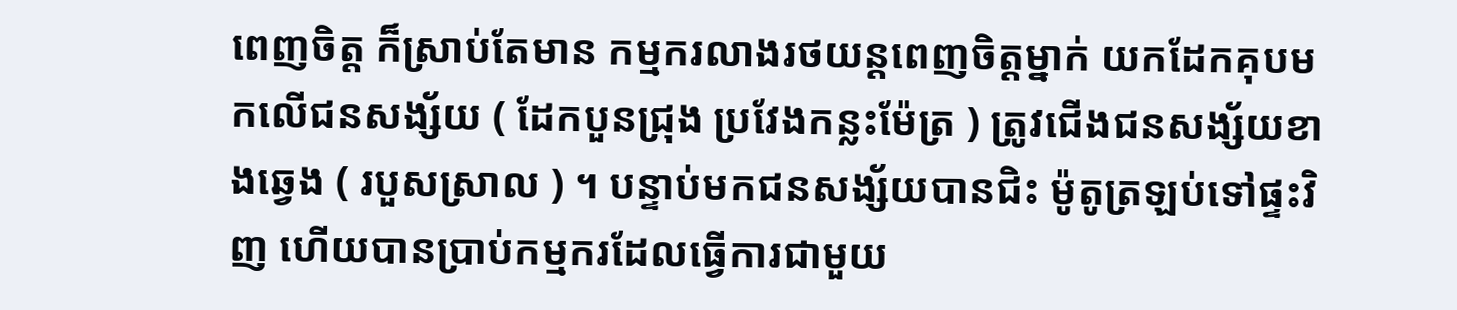ពេញចិត្ត ក៏ស្រាប់តែមាន កម្មករលាងរថយន្តពេញចិត្តម្នាក់ យកដែកគុបមកលើជនសង្ស័យ ( ដែកបួនជ្រុង ប្រវែងកន្លះម៉ែត្រ ) ត្រូវជើងជនសង្ស័យខាងឆ្វេង ( របួសស្រាល ) ។ បន្ទាប់មកជនសង្ស័យបានជិះ ម៉ូតូត្រឡប់ទៅផ្ទះវិញ ហើយបានប្រាប់កម្មករដែលធ្វើការជាមួយ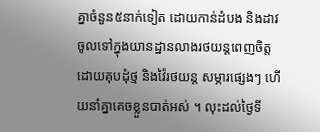គ្នាចំនួន៥នាក់ទៀត ដោយកាន់ដំបង និងដាវ ចូលទៅក្នុងយានដ្ឋានលាងរថយន្តពេញចិត្ត ដោយគុបដុំថ្ម និងវ៉ៃរថយន្ត សម្ភារផ្សេងៗ ហើយនាំគ្នាគេចខ្លួនបាត់អស់ ។ លុះដល់ថ្ងៃទី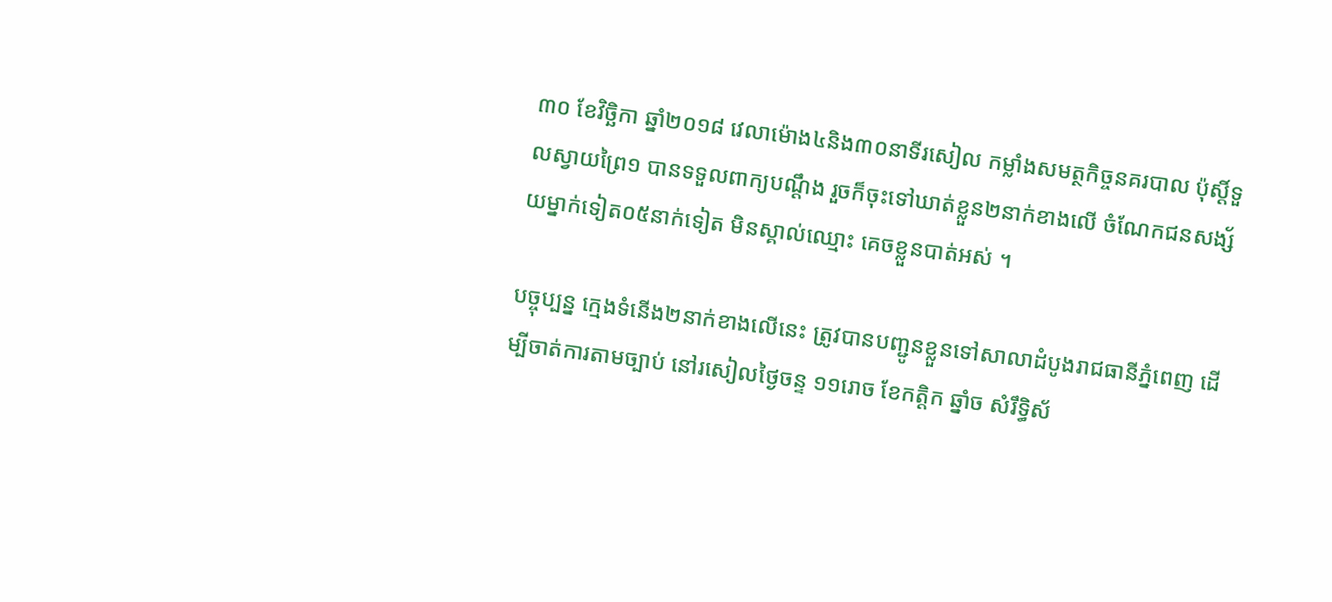៣០ ខែវិច្ឆិកា ឆ្នាំ២០១៨ វេលាម៉ោង៤និង៣០នាទីរសៀល កម្លាំងសមត្ថកិច្ចនគរបាល ប៉ុស្តិ៍ទួលស្វាយព្រៃ១ បានទទួលពាក្យបណ្តឹង រួចក៏ចុះទៅឃាត់ខ្លួន២នាក់ខាងលើ ចំណែកជនសង្ស័យម្នាក់ទៀត០៥នាក់ទៀត មិនស្គាល់ឈ្មោះ គេចខ្លួនបាត់អស់ ។

បច្ចុប្បន្ន ក្មេងទំនើង២នាក់ខាងលើនេះ ត្រូវបានបញ្ជូនខ្លួនទៅសាលាដំបូងរាជធានីភ្នំពេញ ដើម្បីចាត់ការតាមច្បាប់ នៅរសៀលថ្ងៃចន្ទ ១១រោច ខែកត្តិក ឆ្នាំច សំរឹទ្ធិស័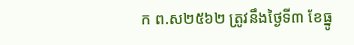ក ព.ស២៥៦២ ត្រូវនឹងថ្ងៃទី៣ ខែធ្នូ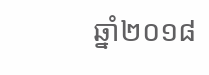ឆ្នាំ២០១៨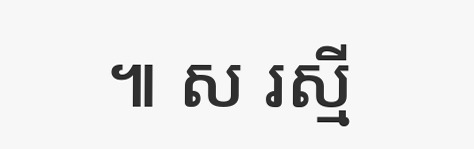៕ ស រស្មី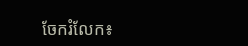ចែករំលែក៖